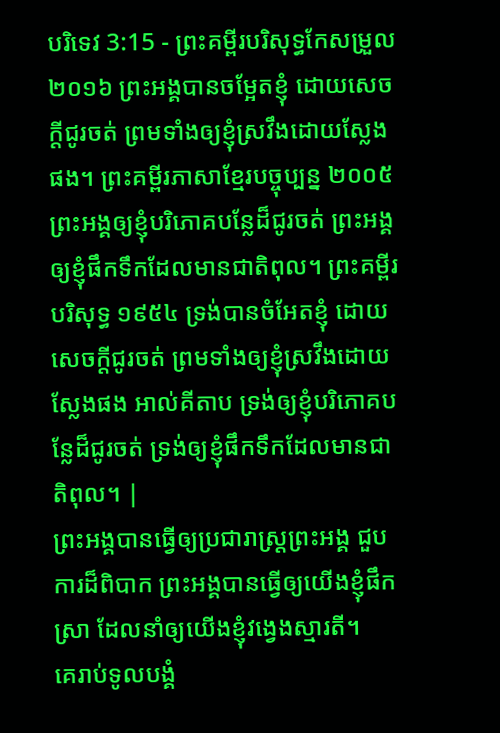បរិទេវ 3:15 - ព្រះគម្ពីរបរិសុទ្ធកែសម្រួល ២០១៦ ព្រះអង្គបានចម្អែតខ្ញុំ ដោយសេចក្ដីជូរចត់ ព្រមទាំងឲ្យខ្ញុំស្រវឹងដោយស្លែងផង។ ព្រះគម្ពីរភាសាខ្មែរបច្ចុប្បន្ន ២០០៥ ព្រះអង្គឲ្យខ្ញុំបរិភោគបន្លែដ៏ជូរចត់ ព្រះអង្គឲ្យខ្ញុំផឹកទឹកដែលមានជាតិពុល។ ព្រះគម្ពីរបរិសុទ្ធ ១៩៥៤ ទ្រង់បានចំអែតខ្ញុំ ដោយសេចក្ដីជូរចត់ ព្រមទាំងឲ្យខ្ញុំស្រវឹងដោយស្លែងផង អាល់គីតាប ទ្រង់ឲ្យខ្ញុំបរិភោគបន្លែដ៏ជូរចត់ ទ្រង់ឲ្យខ្ញុំផឹកទឹកដែលមានជាតិពុល។ |
ព្រះអង្គបានធ្វើឲ្យប្រជារាស្ត្រព្រះអង្គ ជួបការដ៏ពិបាក ព្រះអង្គបានធ្វើឲ្យយើងខ្ញុំផឹកស្រា ដែលនាំឲ្យយើងខ្ញុំវង្វេងស្មារតី។
គេរាប់ទូលបង្គំ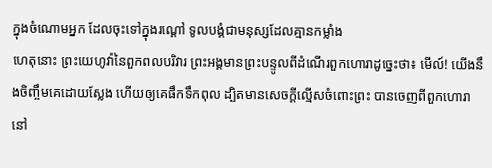ក្នុងចំណោមអ្នក ដែលចុះទៅក្នុងរណ្ដៅ ទូលបង្គំជាមនុស្សដែលគ្មានកម្លាំង
ហេតុនោះ ព្រះយេហូវ៉ានៃពួកពលបរិវារ ព្រះអង្គមានព្រះបន្ទូលពីដំណើរពួកហោរាដូច្នេះថា៖ មើល៍! យើងនឹងចិញ្ចឹមគេដោយស្លែង ហើយឲ្យគេផឹកទឹកពុល ដ្បិតមានសេចក្ដីល្មើសចំពោះព្រះ បានចេញពីពួកហោរានៅ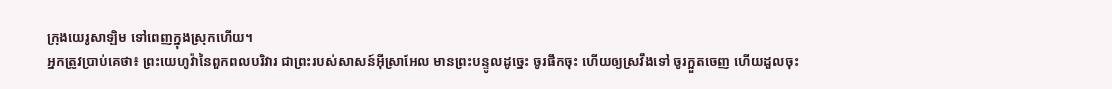ក្រុងយេរូសាឡិម ទៅពេញក្នុងស្រុកហើយ។
អ្នកត្រូវប្រាប់គេថា៖ ព្រះយេហូវ៉ានៃពួកពលបរិវារ ជាព្រះរបស់សាសន៍អ៊ីស្រាអែល មានព្រះបន្ទូលដូច្នេះ ចូរផឹកចុះ ហើយឲ្យស្រវឹងទៅ ចូរក្អួតចេញ ហើយដួលចុះ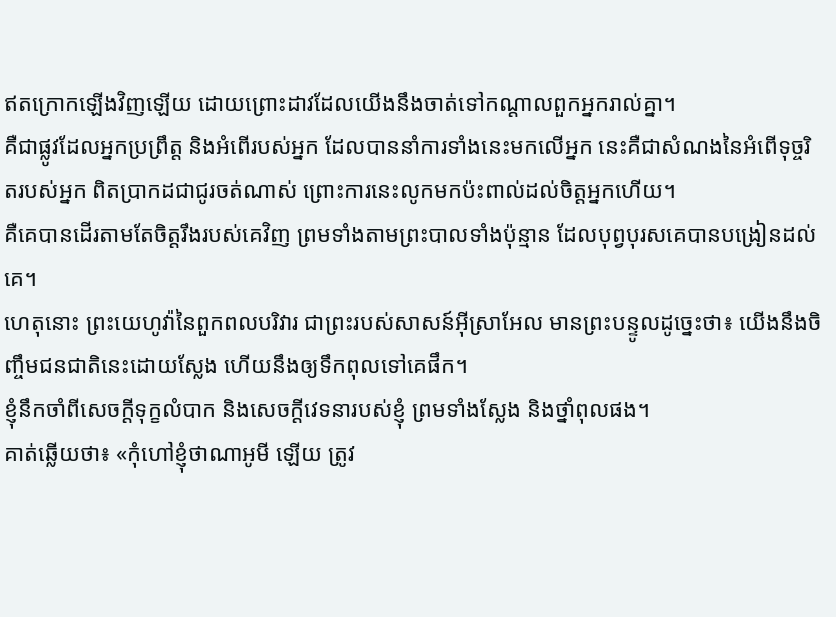ឥតក្រោកឡើងវិញឡើយ ដោយព្រោះដាវដែលយើងនឹងចាត់ទៅកណ្ដាលពួកអ្នករាល់គ្នា។
គឺជាផ្លូវដែលអ្នកប្រព្រឹត្ត និងអំពើរបស់អ្នក ដែលបាននាំការទាំងនេះមកលើអ្នក នេះគឺជាសំណងនៃអំពើទុច្ចរិតរបស់អ្នក ពិតប្រាកដជាជូរចត់ណាស់ ព្រោះការនេះលូកមកប៉ះពាល់ដល់ចិត្តអ្នកហើយ។
គឺគេបានដើរតាមតែចិត្តរឹងរបស់គេវិញ ព្រមទាំងតាមព្រះបាលទាំងប៉ុន្មាន ដែលបុព្វបុរសគេបានបង្រៀនដល់គេ។
ហេតុនោះ ព្រះយេហូវ៉ានៃពួកពលបរិវារ ជាព្រះរបស់សាសន៍អ៊ីស្រាអែល មានព្រះបន្ទូលដូច្នេះថា៖ យើងនឹងចិញ្ចឹមជនជាតិនេះដោយស្លែង ហើយនឹងឲ្យទឹកពុលទៅគេផឹក។
ខ្ញុំនឹកចាំពីសេចក្ដីទុក្ខលំបាក និងសេចក្ដីវេទនារបស់ខ្ញុំ ព្រមទាំងស្លែង និងថ្នាំពុលផង។
គាត់ឆ្លើយថា៖ «កុំហៅខ្ញុំថាណាអូមី ឡើយ ត្រូវ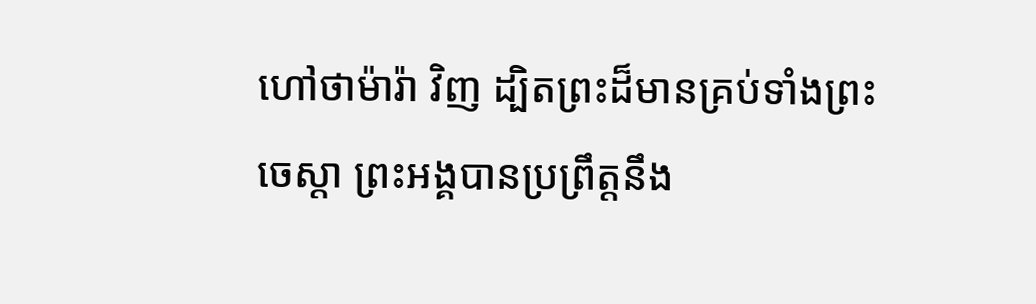ហៅថាម៉ារ៉ា វិញ ដ្បិតព្រះដ៏មានគ្រប់ទាំងព្រះចេស្តា ព្រះអង្គបានប្រព្រឹត្តនឹង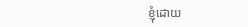ខ្ញុំដោយ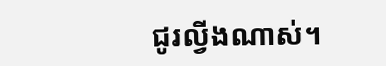ជូរល្វីងណាស់។